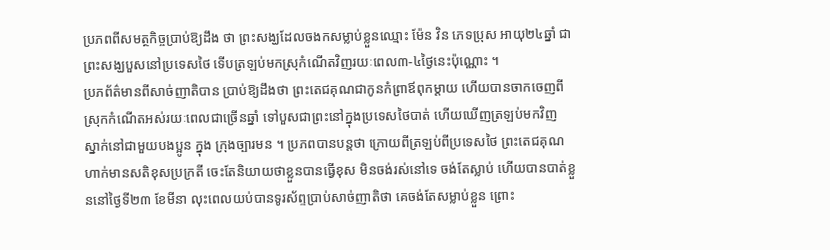ប្រភពពីសមត្ថកិច្ចប្រាប់ឱ្យដឹង ថា ព្រះសង្ឃដែលចងកសម្លាប់ខ្លួនឈ្មោះ ម៉ែន វិន ភេទប្រុស អាយុ២៤ឆ្នាំ ជាព្រះសង្ឃបួសនៅប្រទេសថៃ ទើបត្រឡប់មកស្រុកំណើតវិញរយៈពេល៣-៤ថ្ងៃនេះប៉ុណ្ណោះ ។
ប្រភព័ត៌មានពីសាច់ញាតិបាន ប្រាប់ឱ្យដឹងថា ព្រះតេជគុណជាកូនកំព្រាឪពុកម្តាយ ហើយបានចាកចេញពីស្រុកកំណើតអស់រយៈពេលជាច្រើនឆ្នាំ ទៅបួសជាព្រះនៅក្នុងប្រទេសថៃបាត់ ហើយឃើញត្រឡប់មកវិញ ស្នាក់នៅជាមួយបងប្អូន ក្នុង ក្រុងច្បារមន ។ ប្រភពបានបន្តថា ក្រោយពីត្រឡប់ពីប្រទេសថៃ ព្រះតេជគុណហាក់មានសតិខុសប្រក្រតី ចេះតែនិយាយថាខ្លួនបានធ្វើខុស មិនចង់រស់នៅទេ ចង់តែស្លាប់ ហើយបានបាត់ខ្លួននៅថ្ងៃទី២៣ ខែមីនា លុះពេលយប់បានទូរស័ព្ទប្រាប់សាច់ញាតិថា គេចង់តែសម្លាប់ខ្លួន ព្រោះ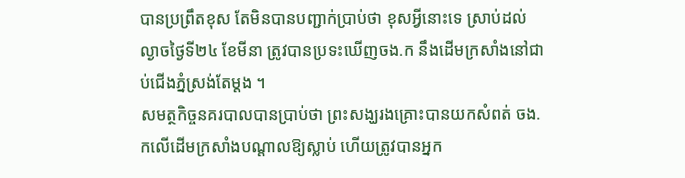បានប្រព្រឹតខុស តែមិនបានបញ្ជាក់ប្រាប់ថា ខុសអ្វីនោះទេ ស្រាប់ដល់ល្ងាចថ្ងៃទី២៤ ខែមីនា ត្រូវបានប្រទះឃើញចង.ក នឹងដើមក្រសាំងនៅជាប់ជើងភ្នំស្រង់តែម្តង ។
សមត្ថកិច្ចនគរបាលបានប្រាប់ថា ព្រះសង្ឃរងគ្រោះបានយកសំពត់ ចង.កលើដើមក្រសាំងបណ្តាលឱ្យស្លាប់ ហើយត្រូវបានអ្នក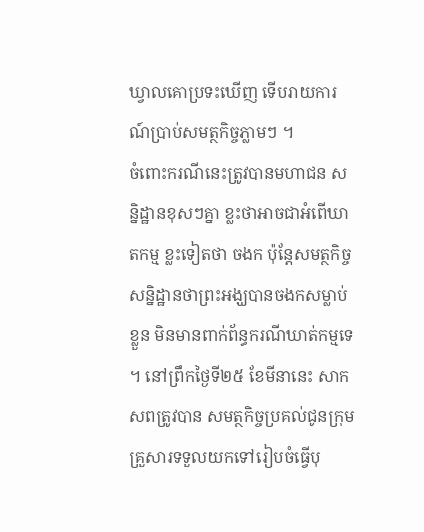ឃ្វាលគោប្រទះឃើញ ទើបរាយការណ៍ប្រាប់សមត្ថកិច្ចភ្លាមៗ ។
ចំពោះករណីនេះត្រូវបានមហាជន សន្និដ្ឋានខុសៗគ្នា ខ្លះថាអាចជាអំពើឃាតកម្ម ខ្លះទៀតថា ចងក ប៉ុន្តែសមត្ថកិច្ច សន្និដ្ឋានថាព្រះអង្ឃបានចងកសម្លាប់ខ្លួន មិនមានពាក់ព័ន្ធករណីឃាត់កម្មទេ ។ នៅព្រឹកថ្ងៃទី២៥ ខែមីនានេះ សាកសពត្រូវបាន សមត្ថកិច្ចប្រគល់ជូនក្រុមគ្រួសារទទួលយកទៅរៀបចំធ្វើបុ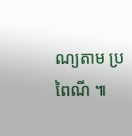ណ្យតាម ប្រពៃណី ៕